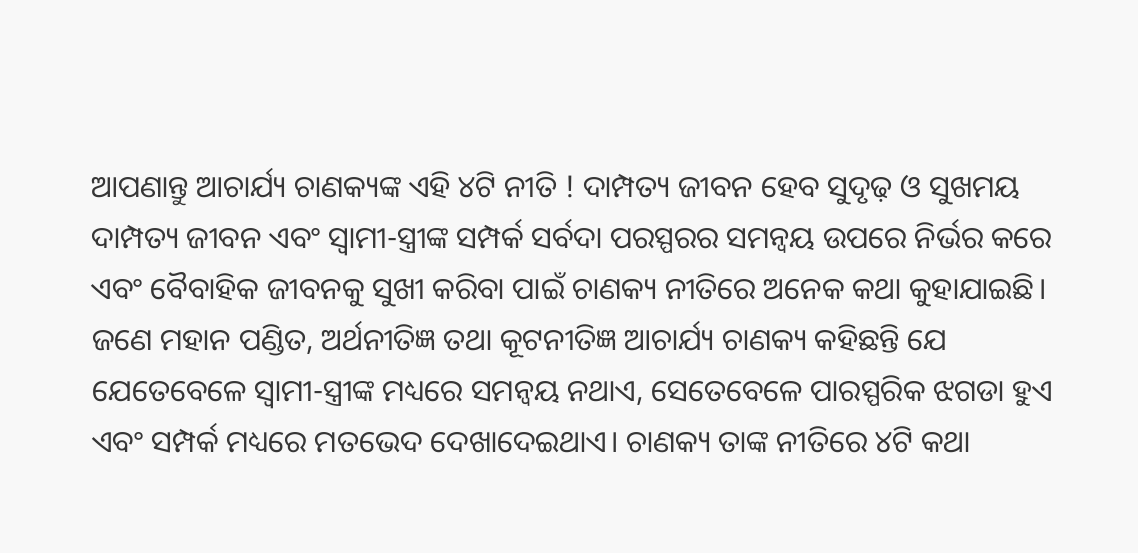ଆପଣାନ୍ତୁ ଆଚାର୍ଯ୍ୟ ଚାଣକ୍ୟଙ୍କ ଏହି ୪ଟି ନୀତି ! ଦାମ୍ପତ୍ୟ ଜୀବନ ହେବ ସୁଦୃଢ଼ ଓ ସୁଖମୟ
ଦାମ୍ପତ୍ୟ ଜୀବନ ଏବଂ ସ୍ୱାମୀ-ସ୍ତ୍ରୀଙ୍କ ସମ୍ପର୍କ ସର୍ବଦା ପରସ୍ପରର ସମନ୍ୱୟ ଉପରେ ନିର୍ଭର କରେ ଏବଂ ବୈବାହିକ ଜୀବନକୁ ସୁଖୀ କରିବା ପାଇଁ ଚାଣକ୍ୟ ନୀତିରେ ଅନେକ କଥା କୁହାଯାଇଛି। ଜଣେ ମହାନ ପଣ୍ଡିତ, ଅର୍ଥନୀତିଜ୍ଞ ତଥା କୂଟନୀତିଜ୍ଞ ଆଚାର୍ଯ୍ୟ ଚାଣକ୍ୟ କହିଛନ୍ତି ଯେ ଯେତେବେଳେ ସ୍ୱାମୀ-ସ୍ତ୍ରୀଙ୍କ ମଧ୍ୟରେ ସମନ୍ୱୟ ନଥାଏ, ସେତେବେଳେ ପାରସ୍ପରିକ ଝଗଡା ହୁଏ ଏବଂ ସମ୍ପର୍କ ମଧ୍ୟରେ ମତଭେଦ ଦେଖାଦେଇଥାଏ। ଚାଣକ୍ୟ ତାଙ୍କ ନୀତିରେ ୪ଟି କଥା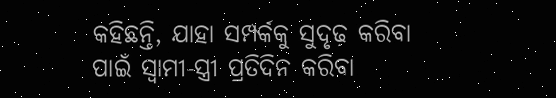କହିଛନ୍ତି, ଯାହା ସମ୍ପର୍କକୁ ସୁଦୃଢ଼ କରିବା ପାଇଁ ସ୍ୱାମୀ-ସ୍ତ୍ରୀ ପ୍ରତିଦିନ କରିବା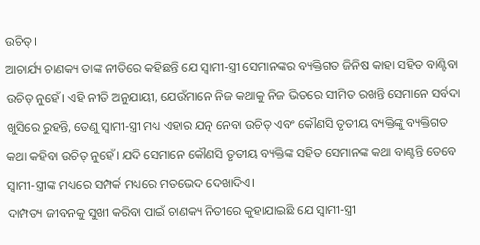ଉଚିତ୍।
ଆଚାର୍ଯ୍ୟ ଚାଣକ୍ୟ ତାଙ୍କ ନୀତିରେ କହିଛନ୍ତି ଯେ ସ୍ୱାମୀ-ସ୍ତ୍ରୀ ସେମାନଙ୍କର ବ୍ୟକ୍ତିଗତ ଜିନିଷ କାହା ସହିତ ବାଣ୍ଟିବା ଉଚିତ୍ ନୁହେଁ। ଏହି ନୀତି ଅନୁଯାୟୀ, ଯେଉଁମାନେ ନିଜ କଥାକୁ ନିଜ ଭିତରେ ସୀମିତ ରଖନ୍ତି ସେମାନେ ସର୍ବଦା ଖୁସିରେ ରୁହନ୍ତି, ତେଣୁ ସ୍ୱାମୀ-ସ୍ତ୍ରୀ ମଧ୍ୟ ଏହାର ଯତ୍ନ ନେବା ଉଚିତ୍ ଏବଂ କୌଣସି ତୃତୀୟ ବ୍ୟକ୍ତିଙ୍କୁ ବ୍ୟକ୍ତିଗତ କଥା କହିବା ଉଚିତ୍ ନୁହେଁ। ଯଦି ସେମାନେ କୌଣସି ତୃତୀୟ ବ୍ୟକ୍ତିଙ୍କ ସହିତ ସେମାନଙ୍କ କଥା ବାଣ୍ଟନ୍ତି ତେବେ ସ୍ୱାମୀ-ସ୍ତ୍ରୀଙ୍କ ମଧ୍ୟରେ ସମ୍ପର୍କ ମଧ୍ୟରେ ମତଭେଦ ଦେଖାଦିଏ।
ଦାମ୍ପତ୍ୟ ଜୀବନକୁ ସୁଖୀ କରିବା ପାଇଁ ଚାଣକ୍ୟ ନିତୀରେ କୁହାଯାଇଛି ଯେ ସ୍ୱାମୀ-ସ୍ତ୍ରୀ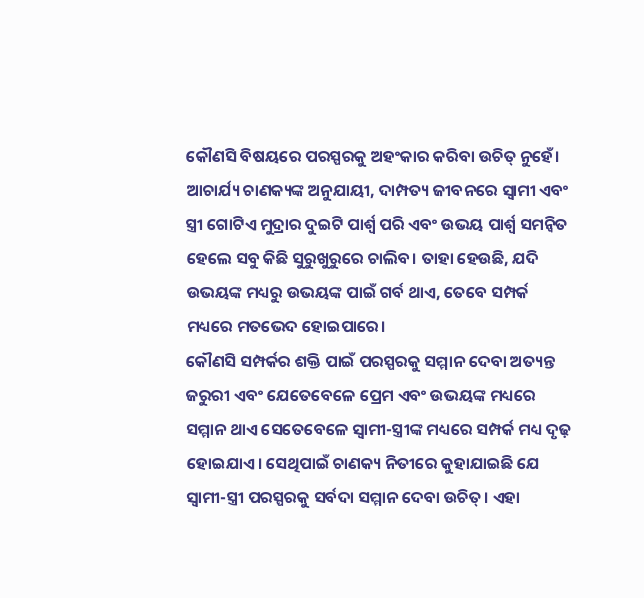କୌଣସି ବିଷୟରେ ପରସ୍ପରକୁ ଅହଂକାର କରିବା ଉଚିତ୍ ନୁହେଁ। ଆଚାର୍ଯ୍ୟ ଚାଣକ୍ୟଙ୍କ ଅନୁଯାୟୀ, ଦାମ୍ପତ୍ୟ ଜୀବନରେ ସ୍ୱାମୀ ଏବଂ ସ୍ତ୍ରୀ ଗୋଟିଏ ମୁଦ୍ରାର ଦୁଇଟି ପାର୍ଶ୍ବ ପରି ଏବଂ ଉଭୟ ପାର୍ଶ୍ବ ସମନ୍ୱିତ ହେଲେ ସବୁ କିଛି ସୁରୁଖୁରୁରେ ଚାଲିବ। ତାହା ହେଉଛି, ଯଦି ଉଭୟଙ୍କ ମଧ୍ୟରୁ ଉଭୟଙ୍କ ପାଇଁ ଗର୍ବ ଥାଏ, ତେବେ ସମ୍ପର୍କ ମଧ୍ୟରେ ମତଭେଦ ହୋଇପାରେ।
କୌଣସି ସମ୍ପର୍କର ଶକ୍ତି ପାଇଁ ପରସ୍ପରକୁ ସମ୍ମାନ ଦେବା ଅତ୍ୟନ୍ତ ଜରୁରୀ ଏବଂ ଯେତେବେଳେ ପ୍ରେମ ଏବଂ ଉଭୟଙ୍କ ମଧ୍ୟରେ ସମ୍ମାନ ଥାଏ ସେତେବେଳେ ସ୍ୱାମୀ-ସ୍ତ୍ରୀଙ୍କ ମଧ୍ୟରେ ସମ୍ପର୍କ ମଧ୍ୟ ଦୃଢ଼ ହୋଇଯାଏ। ସେଥିପାଇଁ ଚାଣକ୍ୟ ନିତୀରେ କୁହାଯାଇଛି ଯେ ସ୍ୱାମୀ-ସ୍ତ୍ରୀ ପରସ୍ପରକୁ ସର୍ବଦା ସମ୍ମାନ ଦେବା ଉଚିତ୍। ଏହା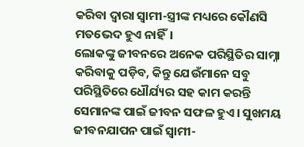କରିବା ଦ୍ୱାରା ସ୍ୱାମୀ-ସ୍ତ୍ରୀଙ୍କ ମଧ୍ୟରେ କୌଣସି ମତଭେଦ ହୁଏ ନାହିଁ।
ଲୋକଙ୍କୁ ଜୀବନରେ ଅନେକ ପରିସ୍ଥିତିର ସାମ୍ନା କରିବାକୁ ପଡ଼ିବ, କିନ୍ତୁ ଯେଉଁମାନେ ସବୁ ପରିସ୍ଥିତିରେ ଧୌର୍ଯ୍ୟର ସହ କାମ କରନ୍ତି ସେମାନଙ୍କ ପାଇଁ ଜୀବନ ସଫଳ ହୁଏ। ସୁଖମୟ ଜୀବନଯାପନ ପାଇଁ ସ୍ୱାମୀ-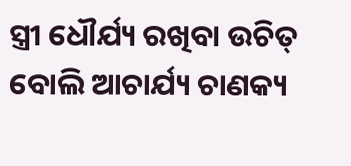ସ୍ତ୍ରୀ ଧୌର୍ଯ୍ୟ ରଖିବା ଉଚିତ୍ ବୋଲି ଆଚାର୍ଯ୍ୟ ଚାଣକ୍ୟ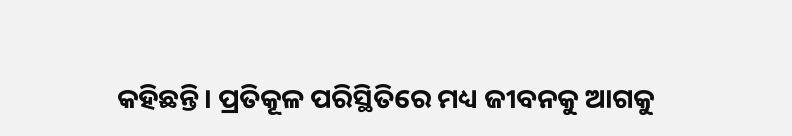କହିଛନ୍ତି। ପ୍ରତିକୂଳ ପରିସ୍ଥିତିରେ ମଧ୍ୟ ଜୀବନକୁ ଆଗକୁ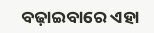ବଢ଼ାଇବାରେ ଏହା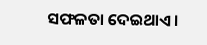ସଫଳତା ଦେଇଥାଏ।